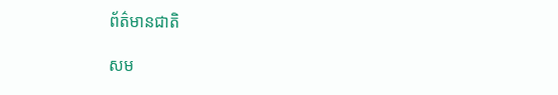ព័ត៌មានជាតិ

សម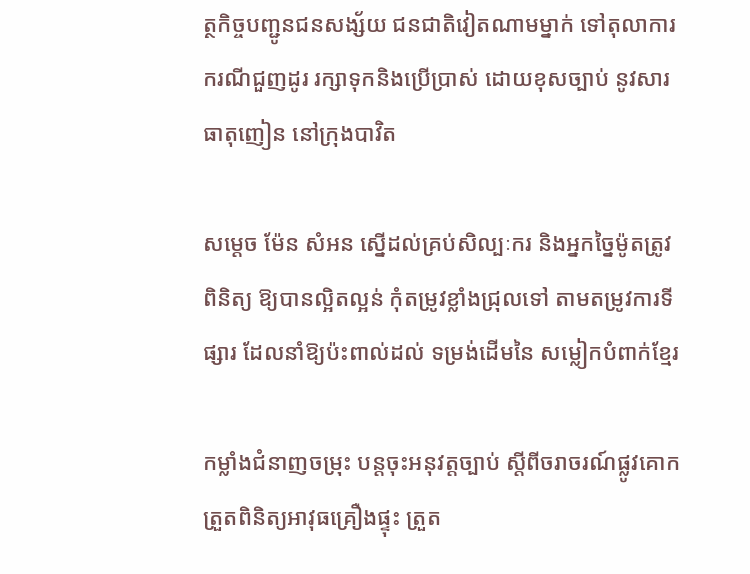ត្ថកិច្ចបញ្ជូនជនសង្ស័យ ជនជាតិវៀតណាមម្នាក់ ទៅតុលាការករណីជួញដូរ រក្សាទុកនិងប្រើប្រាស់ ដោយខុសច្បាប់ នូវសារធាតុញៀន នៅក្រុងបាវិត

សម្តេច ម៉ែន សំអន ស្នើដល់គ្រប់សិល្បៈករ និងអ្នកច្នៃម៉ូតត្រូវពិនិត្យ ឱ្យបានល្អិតល្អន់ កុំតម្រូវខ្លាំងជ្រុលទៅ តាមតម្រូវការទីផ្សារ ដែលនាំឱ្យប៉ះពាល់ដល់ ទម្រង់ដើមនៃ សម្លៀកបំពាក់ខ្មែរ

កម្លាំងជំនាញចម្រុះ បន្តចុះអនុវត្តច្បាប់ ស្តីពីចរាចរណ៍ផ្លូវគោក ត្រួតពិនិត្យអាវុធគ្រឿងផ្ទុះ ត្រួត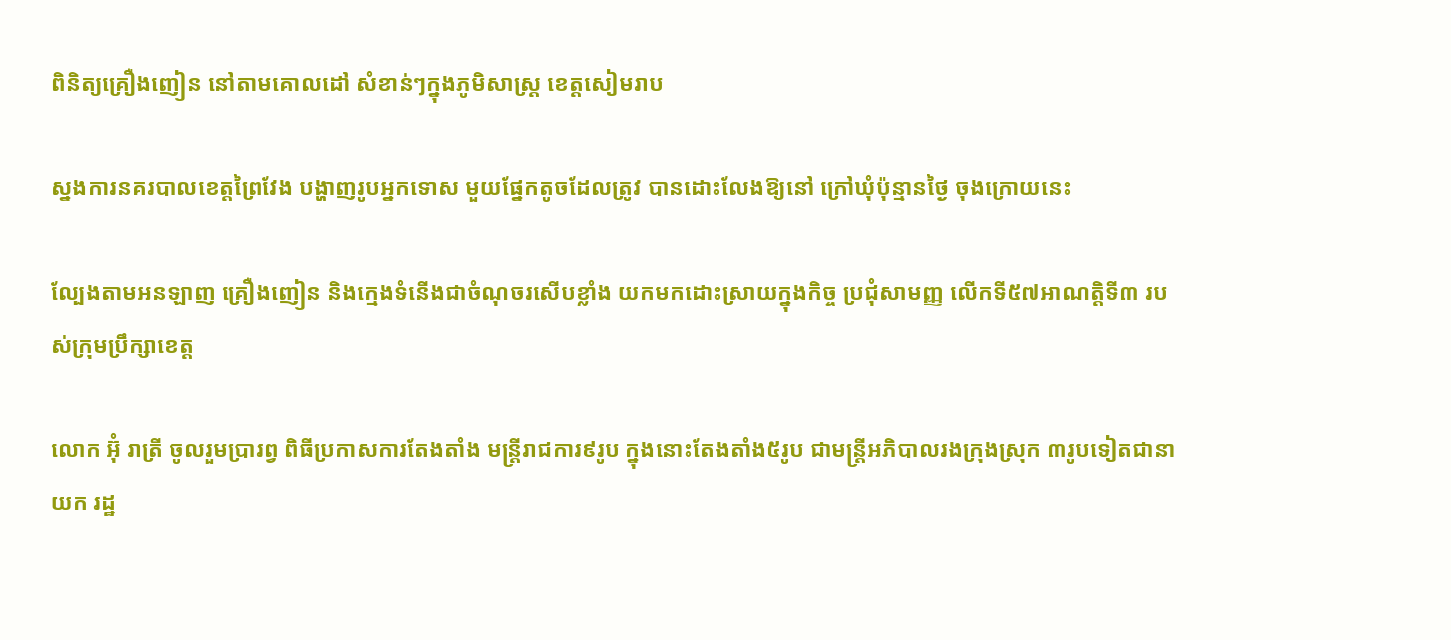ពិនិត្យគ្រឿងញៀន នៅតាមគោលដៅ សំខាន់ៗក្នុងភូមិសាស្រ្ត ខេត្តសៀមរាប

ស្នងការនគរបាលខេត្តព្រៃវែង បង្ហាញរូបអ្នកទោស មួយផ្នែកតូចដែលត្រូវ បានដោះលែងឱ្យនៅ ក្រៅឃុំប៉ុន្មានថ្ងៃ ចុងក្រោយនេះ

ល្បែងតាមអនឡាញ គ្រឿងញៀន និងក្មេងទំនើងជាចំណុចរសើបខ្លាំង យកមកដោះស្រាយក្នុងកិច្ច ប្រជុំសាមញ្ញ លើកទី៥៧អាណត្តិទី៣ របស់ក្រុមប្រឹក្សាខេត្ត

លោក អ៊ុំ រាត្រី ចូលរួមប្រារព្វ ពិធីប្រកាសការតែងតាំង មន្ត្រីរាជការ៩រូប ក្នុងនោះតែងតាំង៥រូប ជាមន្ត្រីអភិបាលរងក្រុងស្រុក ៣រូបទៀតជានាយក រដ្ឋ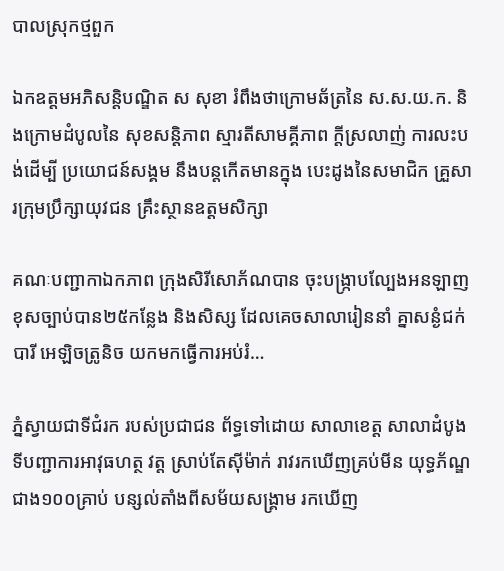បាលស្រុកថ្មពួក

ឯកឧត្តមអភិសន្តិបណ្ឌិត ស សុខា រំពឹងថាក្រោមឆ័ត្រនៃ ស.ស.យ.ក. និងក្រោមដំបូលនៃ សុខសន្តិភាព ស្មារតីសាមគ្គីភាព ក្តីស្រលាញ់ ការលះបង់ដើម្បី ប្រយោជន៍សង្គម នឹងបន្តកើតមានក្នុង បេះដូងនៃសមាជិក គ្រួសារក្រុមប្រឹក្សាយុវជន គ្រឹះស្ថានឧត្តមសិក្សា

គណៈបញ្ជាកាឯកភាព ក្រុងសិរីសោភ័ណបាន ចុះបង្ក្រាបល្បែងអនឡាញ ខុសច្បាប់បាន២៥កន្លែង និងសិស្ស ដែលគេចសាលារៀននាំ គ្នាសន្ងំជក់បារី អេឡិចត្រូនិច យកមកធ្វើការអប់រំ…

ភ្នំស្វាយជាទីជំរក របស់ប្រជាជន ព័ទ្ធទៅដោយ សាលាខេត្ត សាលាដំបូង ទីបញ្ជាការអាវុធហត្ថ វត្ត ស្រាប់តែស៊ីម៉ាក់ រាវរកឃើញគ្រប់មីន យុទ្ធភ័ណ្ឌជាង១០០គ្រាប់ បន្សល់តាំងពីសម័យសង្រ្គាម រកឃើញ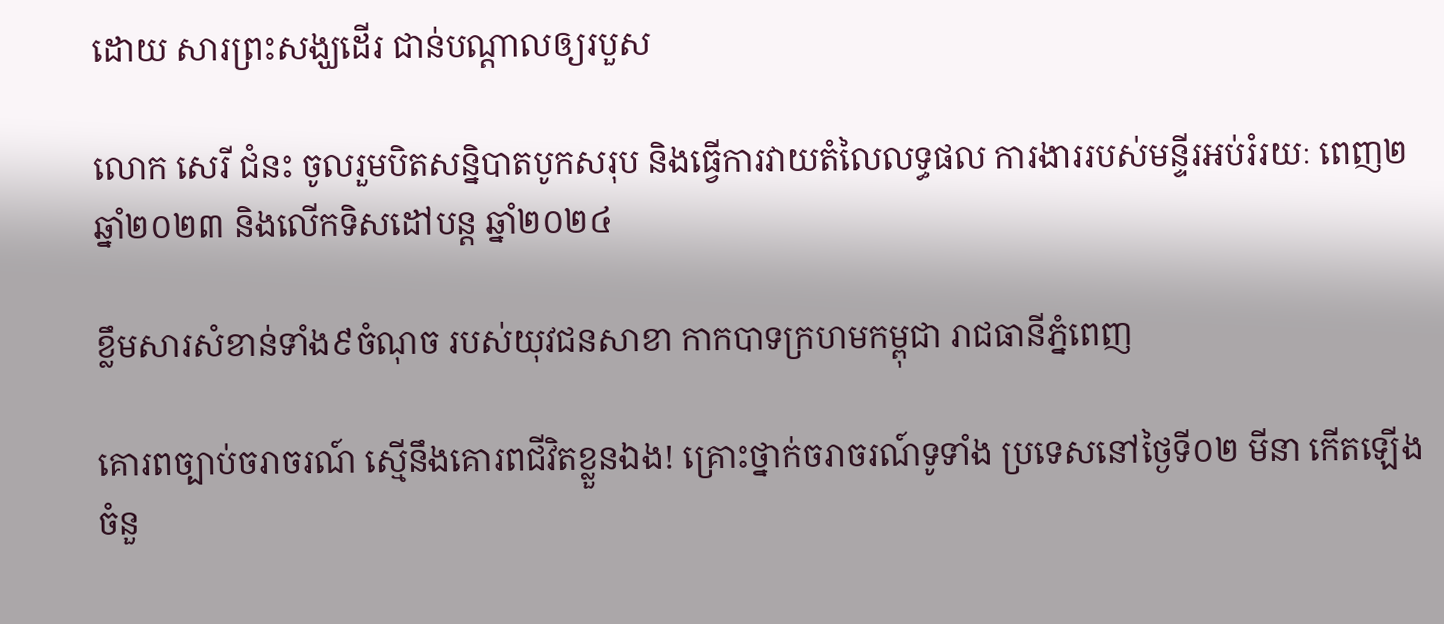ដោយ សារព្រះសង្ឃដើរ ជាន់បណ្តាលឲ្យរបួស

លោក សេរី ជំនះ ចូលរួមបិតសន្និបាតបូកសរុប និងធ្វើការវាយតំលៃលទ្ធផល ការងាររបស់មន្ទីរអប់រំរយៈ ពេញ២ ឆ្នាំ២០២៣ និងលើកទិសដៅបន្ត ឆ្នាំ២០២៤

ខ្លឹមសារសំខាន់ទាំង៩ចំណុច របស់យុវជនសាខា កាកបាទក្រហមកម្ពុជា រាជធានីភ្នំពេញ

គោរពច្បាប់ចរាចរណ៍ ស្មើនឹងគោរពជីវិតខ្លួនឯង! គ្រោះថ្នាក់ចរាចរណ៍ទូទាំង ប្រទេសនៅថ្ងៃទី០២ មីនា កើតឡើងចំនួ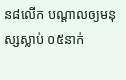ន៨លើក បណ្តាលឲ្យមនុស្សស្លាប់ ០៥នាក់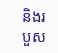និងរបួស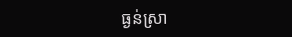ធ្ងន់ស្រា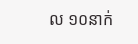ល ១០នាក់